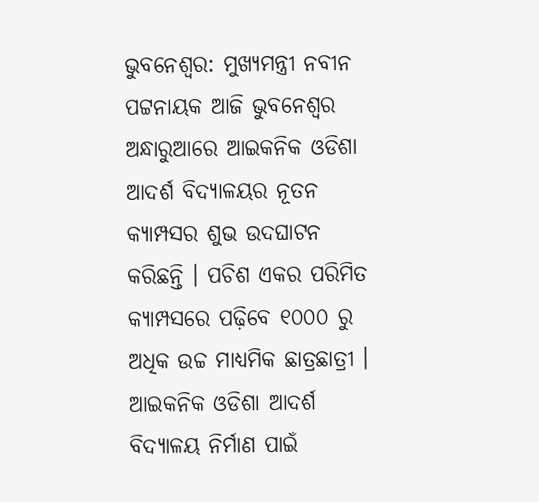ଭୁବନେଶ୍ବର: ମୁଖ୍ୟମନ୍ତ୍ରୀ ନବୀନ ପଟ୍ଟନାୟକ ଆଜି ଭୁବନେଶ୍ବର ଅନ୍ଧାରୁଆରେ ଆଇକନିକ ଓଡିଶା ଆଦର୍ଶ ବିଦ୍ୟାଳୟର ନୂତନ କ୍ୟାମ୍ପସର ଶୁଭ ଉଦଘାଟନ କରିଛନ୍ତି । ପଚିଶ ଏକର ପରିମିତ କ୍ୟାମ୍ପସରେ ପଢ଼ିବେ ୧୦୦୦ ରୁ ଅଧିକ ଉଚ୍ଚ ମାଧ୍ୟମିକ ଛାତ୍ରଛାତ୍ରୀ । ଆଇକନିକ ଓଡିଶା ଆଦର୍ଶ ବିଦ୍ୟାଳୟ ନିର୍ମାଣ ପାଇଁ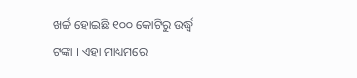ଖର୍ଚ୍ଚ ହୋଇଛି ୧୦୦ କୋଟିରୁ ଉର୍ଦ୍ଧ୍ବ ଟଙ୍କା । ଏହା ମାଧ୍ୟମରେ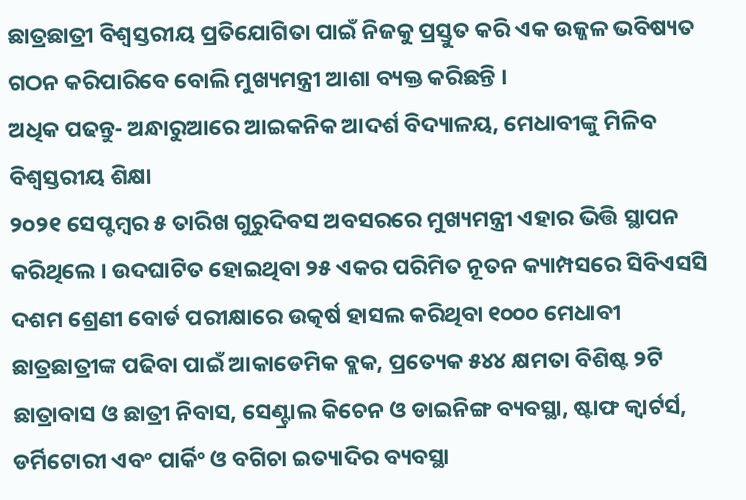ଛାତ୍ରଛାତ୍ରୀ ବିଶ୍ବସ୍ତରୀୟ ପ୍ରତିଯୋଗିତା ପାଇଁ ନିଜକୁ ପ୍ରସ୍ତୁତ କରି ଏକ ଉଜ୍ଜଳ ଭବିଷ୍ୟତ ଗଠନ କରିପାରିବେ ବୋଲି ମୁଖ୍ୟମନ୍ତ୍ରୀ ଆଶା ବ୍ୟକ୍ତ କରିଛନ୍ତି ।
ଅଧିକ ପଢନ୍ତୁ- ଅନ୍ଧାରୁଆରେ ଆଇକନିକ ଆଦର୍ଶ ବିଦ୍ୟାଳୟ, ମେଧାବୀଙ୍କୁ ମିଳିବ ବିଶ୍ବସ୍ତରୀୟ ଶିକ୍ଷା
୨୦୨୧ ସେପ୍ଟମ୍ବର ୫ ତାରିଖ ଗୁରୁଦିବସ ଅବସରରେ ମୁଖ୍ୟମନ୍ତ୍ରୀ ଏହାର ଭିତ୍ତି ସ୍ଥାପନ କରିଥିଲେ । ଉଦଘାଟିତ ହୋଇଥିବା ୨୫ ଏକର ପରିମିତ ନୂତନ କ୍ୟାମ୍ପସରେ ସିବିଏସସି ଦଶମ ଶ୍ରେଣୀ ବୋର୍ଡ ପରୀକ୍ଷାରେ ଉତ୍କର୍ଷ ହାସଲ କରିଥିବା ୧୦୦୦ ମେଧାବୀ ଛାତ୍ରଛାତ୍ରୀଙ୍କ ପଢିବା ପାଇଁ ଆକାଡେମିକ ବ୍ଲକ, ପ୍ରତ୍ୟେକ ୫୪୪ କ୍ଷମତା ବିଶିଷ୍ଟ ୨ଟି ଛାତ୍ରାବାସ ଓ ଛାତ୍ରୀ ନିବାସ, ସେଣ୍ଟ୍ରାଲ କିଚେନ ଓ ଡାଇନିଙ୍ଗ ବ୍ୟବସ୍ଥା, ଷ୍ଟାଫ କ୍ବାର୍ଟର୍ସ, ଡର୍ମିଟୋରୀ ଏବଂ ପାର୍କିଂ ଓ ବଗିଚା ଇତ୍ୟାଦିର ବ୍ୟବସ୍ଥା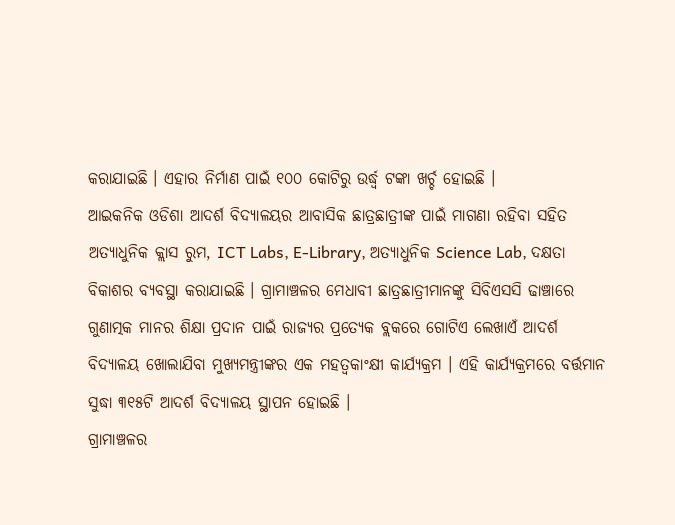କରାଯାଇଛି । ଏହାର ନିର୍ମାଣ ପାଇଁ ୧୦୦ କୋଟିରୁ ଉର୍ଦ୍ଧ୍ବ ଟଙ୍କା ଖର୍ଚ୍ଚ ହୋଇଛି ।
ଆଇକନିକ ଓଡିଶା ଆଦର୍ଶ ବିଦ୍ୟାଳୟର ଆବାସିକ ଛାତ୍ରଛାତ୍ରୀଙ୍କ ପାଇଁ ମାଗଣା ରହିବା ସହିତ ଅତ୍ୟାଧୁନିକ କ୍ଲାସ ରୁମ, ICT Labs, E-Library, ଅତ୍ୟାଧୁନିକ Science Lab, ଦକ୍ଷତା ବିକାଶର ବ୍ୟବସ୍ଥା କରାଯାଇଛି । ଗ୍ରାମାଞ୍ଚଳର ମେଧାବୀ ଛାତ୍ରଛାତ୍ରୀମାନଙ୍କୁ ସିବିଏସସି ଢାଞ୍ଚାରେ ଗୁଣାତ୍ମକ ମାନର ଶିକ୍ଷା ପ୍ରଦାନ ପାଇଁ ରାଜ୍ୟର ପ୍ରତ୍ୟେକ ବ୍ଲକରେ ଗୋଟିଏ ଲେଖାଏଁ ଆଦର୍ଶ ବିଦ୍ୟାଳୟ ଖୋଲାଯିବା ମୁଖ୍ୟମନ୍ତ୍ରୀଙ୍କର ଏକ ମହତ୍ବକାଂକ୍ଷୀ କାର୍ଯ୍ୟକ୍ରମ । ଏହି କାର୍ଯ୍ୟକ୍ରମରେ ବର୍ତ୍ତମାନ ସୁଦ୍ଧା ୩୧୫ଟି ଆଦର୍ଶ ବିଦ୍ୟାଳୟ ସ୍ଥାପନ ହୋଇଛି ।
ଗ୍ରାମାଞ୍ଚଳର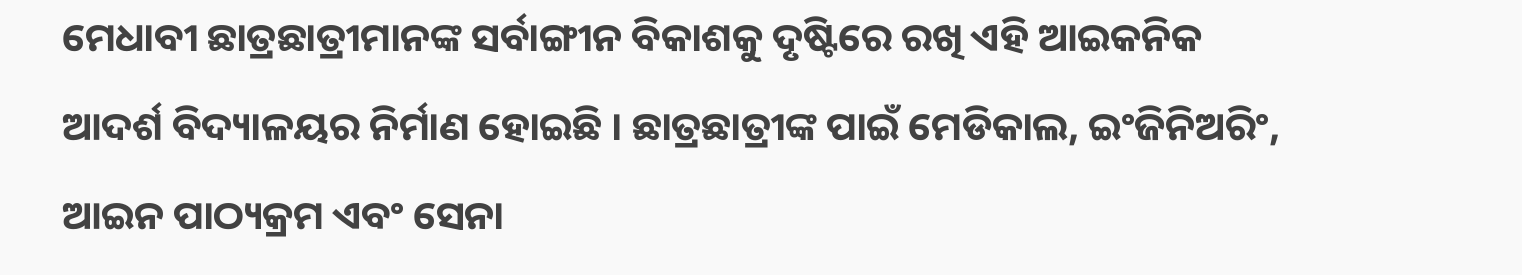ମେଧାବୀ ଛାତ୍ରଛାତ୍ରୀମାନଙ୍କ ସର୍ବାଙ୍ଗୀନ ବିକାଶକୁ ଦୃଷ୍ଟିରେ ରଖି ଏହି ଆଇକନିକ ଆଦର୍ଶ ବିଦ୍ୟାଳୟର ନିର୍ମାଣ ହୋଇଛି । ଛାତ୍ରଛାତ୍ରୀଙ୍କ ପାଇଁ ମେଡିକାଲ, ଇଂଜିନିଅରିଂ, ଆଇନ ପାଠ୍ୟକ୍ରମ ଏବଂ ସେନା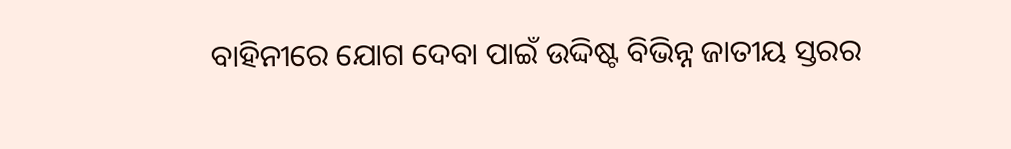ବାହିନୀରେ ଯୋଗ ଦେବା ପାଇଁ ଉଦ୍ଦିଷ୍ଟ ବିଭିନ୍ନ ଜାତୀୟ ସ୍ତରର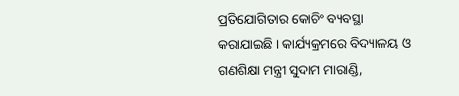ପ୍ରତିଯୋଗିତାର କୋଚିଂ ବ୍ୟବସ୍ଥା କରାଯାଇଛି । କାର୍ଯ୍ୟକ୍ରମରେ ବିଦ୍ୟାଳୟ ଓ ଗଣଶିକ୍ଷା ମନ୍ତ୍ରୀ ସୁଦାମ ମାରାଣ୍ଡି,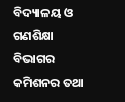ବିଦ୍ୟାଳୟ ଓ ଗଣଶିକ୍ଷା ବିଭାଗର କମିଶନର ତଥା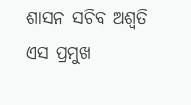ଶାସନ ସଚିବ ଅଶ୍ବତି ଏସ ପ୍ରମୁଖ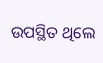ଉପସ୍ଥିତ ଥିଲେ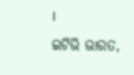।
ଇଟିଭି ଭାରତ,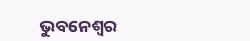ଭୁବନେଶ୍ବର